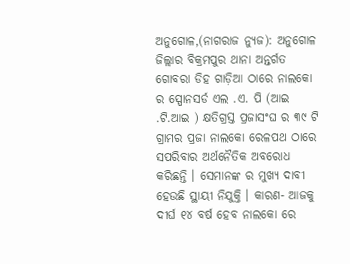ଅନୁଗୋଳ,(ନାଗରାଜ ନ୍ୟୁଜ): ଅନୁଗୋଳ ଜିଲ୍ଲାର ବିକ୍ରମପୁର ଥାନା ଅନ୍ତର୍ଗତ ଗୋବରା ଡିହ ଗାଡ଼ିଆ ଠାରେ ନାଲକୋ ର ସ୍ପୋନସର୍ଡ ଏଲ .ଏ. ପି (ଆଇ .ଟି.ଆଇ ) କ୍ଷତିଗ୍ରସ୍ତ ପ୍ରଜାସଂଘ ର ୩୯ ଟି ଗ୍ରାମର ପ୍ରଜା ନାଲକୋ ରେଳପଥ ଠାରେ ସପରିବାର ଅର୍ଥନୈତିକ ଅବରୋଧ କରିଛନ୍ତି । ସେମାନଙ୍କ ର ମୁଖ୍ୟ ଦାବୀ ହେଉଛି ସ୍ଥାୟୀ ନିଯୁକ୍ତି । କାରଣ- ଆଜକୁ ଦୀର୍ଘ ୧୪ ବର୍ଷ ହେବ ନାଲକୋ ରେ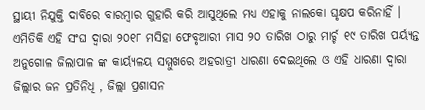ସ୍ଥାୟୀ ନିଯୁକ୍ତି ଦାବିରେ ବାରମ୍ବାର ଗୁହାରି କରି ଆସୁଥିଲେ ମଧ୍ୟ ଏହାକୁ ନାଲକୋ ଘୃକ୍ଷପ କରିନାହିଁ । ଏମିତିକି ଏହି ସଂଘ ଦ୍ଵାରା ୨୦୧୮ ମସିହା ଫେବୃଆରୀ ମାସ ୨୦ ତାରିଖ ଠାରୁ ମାର୍ଚ୍ଚ ୧୯ ତାରିଖ ପର୍ୟ୍ୟନ୍ତ ଅନୁଗୋଳ ଜିଲାପାଳ ଙ୍କ କାର୍ୟ୍ୟଳୟ ସମ୍ମୁଖରେ ଅହରାତ୍ରୀ ଧାରଣା ଦେଇଥିଲେ ଓ ଏହି ଧାରଣା ଦ୍ଵାରା ଜିଲ୍ଲାର ଜନ ପ୍ରତିନିଧି , ଜିଲ୍ଲା ପ୍ରଶାସନ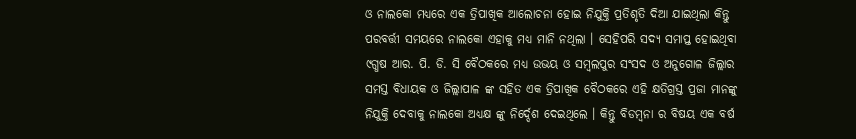ଓ ନାଲକୋ ମଧ୍ୟରେ ଏକ ତ୍ରିପାଖିକ ଆଲୋଚନା ହୋଇ ନିଯୁକ୍ତି ପ୍ରତିଶୃତି ଦିଆ ଯାଇଥିଲା କିନ୍ତୁ ପରବର୍ତ୍ତୀ ସମୟରେ ନାଲକୋ ଏହାକୁ ମଧ୍ୟ ମାନି ନଥିଲା । ସେହିପରି ସଦ୍ୟ ସମାପ୍ତ ହୋଇଥିବା ୯ଗ୍ଧଷ ଆର. ପି. ଡି. ସି ବୈଠକରେ ମଧ୍ୟ ଉଭୟ ଓ ସମ୍ବଲପୁର ସଂସଦ ଓ ଅନୁଗୋଳ ଜିଲ୍ଲାର ସମସ୍ତ ବିଧାୟକ ଓ ଜିଲ୍ଲାପାଳ ଙ୍କ ସହିତ ଏକ ତ୍ରିପାଖିକ ବୈଠକରେ ଏହି କ୍ଷତିଗ୍ରସ୍ତ ପ୍ରଜା ମାନଙ୍କୁ ନିଯୁକ୍ତି ଦେବାକୁ ନାଲକୋ ଅଧ୍ୟକ୍ଷ ଙ୍କୁ ନିର୍ଦ୍ଦେଶ ଦେଇଥିଲେ । କିନ୍ତୁ ବିଡମ୍ବନା ର ବିଷୟ ଏକ ବର୍ଷ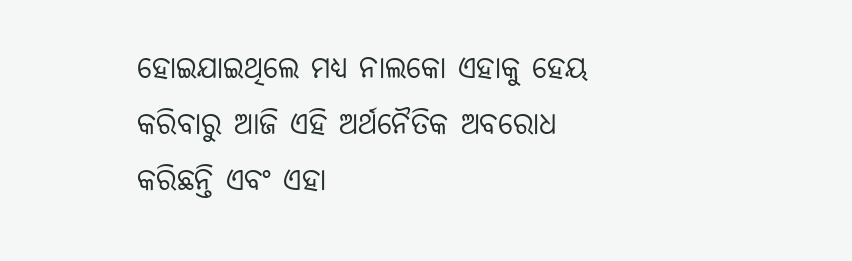ହୋଇଯାଇଥିଲେ ମଧ୍ୟ ନାଲକୋ ଏହାକୁ ହେୟ କରିବାରୁ ଆଜି ଏହି ଅର୍ଥନୈତିକ ଅବରୋଧ କରିଛନ୍ତି ଏବଂ ଏହା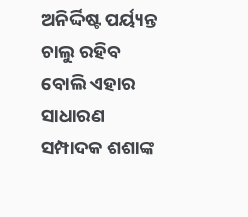ଅନିର୍ଦ୍ଦିଷ୍ଟ ପର୍ୟ୍ୟନ୍ତ ଚାଲୁ ରହିବ ବୋଲି ଏହାର ସାଧାରଣ ସମ୍ପାଦକ ଶଶାଙ୍କ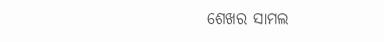ଶେଖର ସାମଲ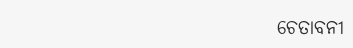ଚେତାବନୀ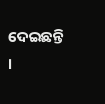ଦେଇଛନ୍ତି ।